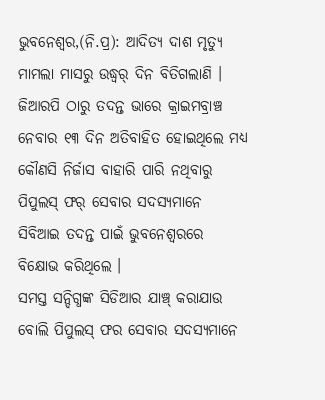ଭୁବନେଶ୍ୱର,(ନି.ପ୍ର): ଆଦିତ୍ୟ ଦାଶ ମୃତ୍ୟୁ ମାମଲା ମାସରୁ ଉଦ୍ଧ୍ୱର୍ ଦିନ ବିତିଗଲାଣି । ଜିଆରପି ଠାରୁ ତଦନ୍ତ ଭାରେ କ୍ରାଇମବ୍ରାଞ୍ଚ ନେବାର ୧୩ ଦିନ ଅତିବାହିତ ହୋଇଥିଲେ ମଧ୍ୟ କୌଣସି ନିର୍ଜାସ ବାହାରି ପାରି ନଥିବାରୁ ପିପୁଲସ୍ ଫର୍ ସେବାର ସଦସ୍ୟମାନେ ସିବିଆଇ ତଦନ୍ତ ପାଇଁ ଭୁବନେଶ୍ୱରରେ ବିକ୍ଷୋଭ କରିଥିଲେ ।
ସମସ୍ତ ସନ୍ଦିଗ୍ଧଙ୍କ ସିଡିଆର ଯାଞ୍ଚ୍ କରାଯାଉ ବୋଲି ପିପୁଲସ୍ ଫର ସେବାର ସଦସ୍ୟମାନେ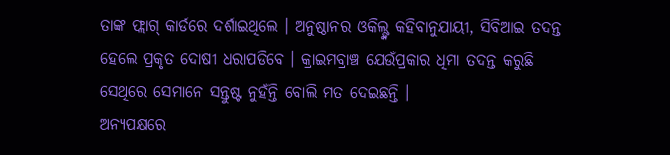ତାଙ୍କ ଫ୍ଲାଗ୍ କାର୍ଡରେ ଦର୍ଶାଇଥିଲେ । ଅନୁଷ୍ଠାନର ଓକିଲ୍ଙ୍କ କହିବାନୁଯାୟୀ, ସିବିଆଇ ତଦନ୍ତ ହେଲେ ପ୍ରକୃତ ଦୋଷୀ ଧରାପଡିବେ । କ୍ରାଇମବ୍ରାଞ୍ଚ ଯେଉଁପ୍ରକାର ଧିମା ତଦନ୍ତ କରୁଛି ସେଥିରେ ସେମାନେ ସନ୍ତୁଷ୍ଟ ନୁହଁନ୍ତି ବୋଲି ମତ ଦେଇଛନ୍ତି ।
ଅନ୍ୟପକ୍ଷରେ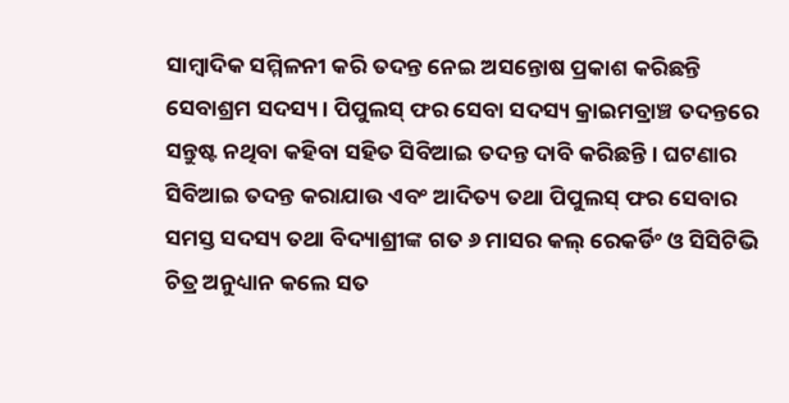ସାମ୍ବାଦିକ ସମ୍ମିଳନୀ କରି ତଦନ୍ତ ନେଇ ଅସନ୍ତୋଷ ପ୍ରକାଶ କରିଛନ୍ତି ସେବାଶ୍ରମ ସଦସ୍ୟ । ପିପୁଲସ୍ ଫର ସେବା ସଦସ୍ୟ କ୍ରାଇମବ୍ରାଞ୍ଚ ତଦନ୍ତରେ ସନ୍ତୁଷ୍ଟ ନଥିବା କହିବା ସହିତ ସିବିଆଇ ତଦନ୍ତ ଦାବି କରିଛନ୍ତି । ଘଟଣାର ସିବିଆଇ ତଦନ୍ତ କରାଯାଉ ଏବଂ ଆଦିତ୍ୟ ତଥା ପିପୁଲସ୍ ଫର ସେବାର ସମସ୍ତ ସଦସ୍ୟ ତଥା ବିଦ୍ୟାଶ୍ରୀଙ୍କ ଗତ ୬ ମାସର କଲ୍ ରେକର୍ଡିଂ ଓ ସିସିଟିଭି ଚିତ୍ର ଅନୁଧ୍ୟାନ କଲେ ସତ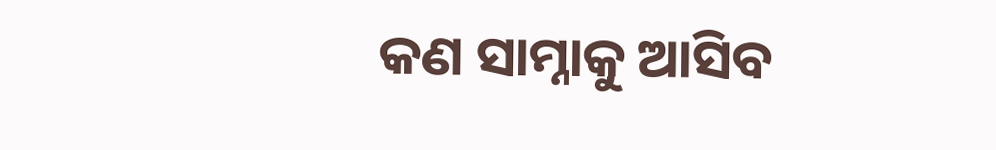କଣ ସାମ୍ନାକୁ ଆସିବ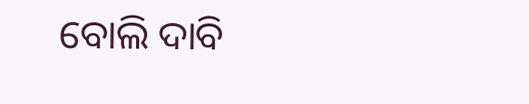ବୋଲି ଦାବି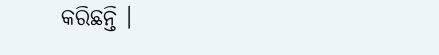କରିଛନ୍ତି ।